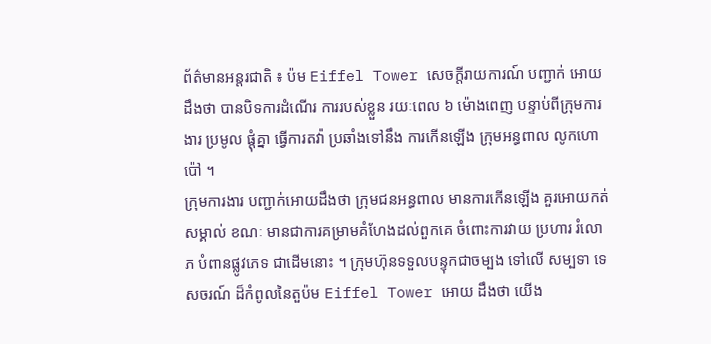ព័ត៌មានអន្តរជាតិ ៖ ប៉ម Eiffel Tower សេចក្តីរាយការណ៍ បញ្ជាក់ អោយដឹងថា បានបិទការដំណើរ ការរបស់ខ្លួន រយៈពេល ៦ ម៉ោងពេញ បន្ទាប់ពីក្រុមការងារ ប្រមូល ផ្តុំគ្នា ធ្វើការតវ៉ា ប្រឆាំងទៅនឹង ការកើនឡើង ក្រុមអន្ធពាល លូកហោប៉ៅ ។
ក្រុមការងារ បញ្ជាក់អោយដឹងថា ក្រុមជនអន្ធពាល មានការកើនឡើង គួរអោយកត់សម្គាល់ ខណៈ មានជាការគម្រាមគំហែងដល់ពួកគេ ចំពោះការវាយ ប្រហារ រំលោភ បំពានផ្លូវភេទ ជាដើមនោះ ។ ក្រុមហ៊ុនទទួលបន្ទុកជាចម្បង ទៅលើ សម្បទា ទេសចរណ៍ ដ៏កំពូលនៃតួប៉ម Eiffel Tower អោយ ដឹងថា យើង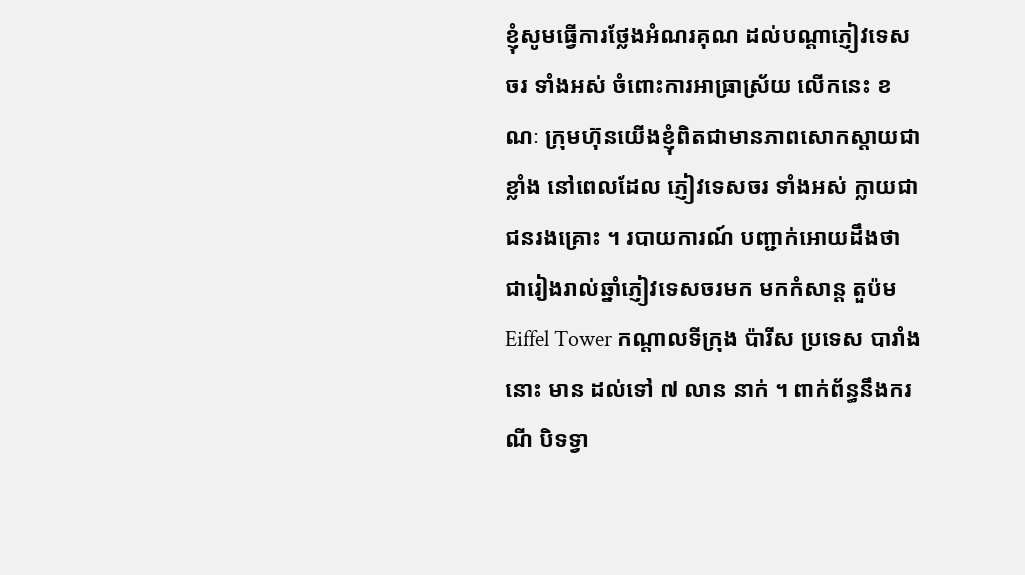ខ្ញុំសូមធ្វើការថ្លែងអំណរគុណ ដល់បណ្តាភ្ញៀវទេសចរ ទាំងអស់ ចំពោះការអាធ្រាស្រ័យ លើកនេះ ខណៈ ក្រុមហ៊ុនយើងខ្ញុំពិតជាមានភាពសោកស្តាយជាខ្លាំង នៅពេលដែល ភ្ញៀវទេសចរ ទាំងអស់ ក្លាយជាជនរងគ្រោះ ។ របាយការណ៍ បញ្ជាក់អោយដឹងថា ជារៀងរាល់ឆ្នាំភ្ញៀវទេសចរមក មកកំសាន្ត តួប៉ម Eiffel Tower កណ្តាលទីក្រុង ប៉ារីស ប្រទេស បារាំងនោះ មាន ដល់ទៅ ៧ លាន នាក់ ។ ពាក់ព័ន្ធនឹងករណី បិទទ្វា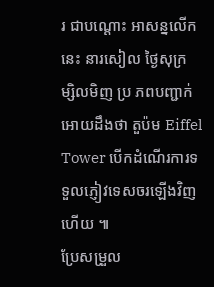រ ជាបណ្តោះ អាសន្នលើកនេះ នារសៀល ថ្ងៃសុក្រ ម្សិលមិញ ប្រ ភពបញ្ជាក់អោយដឹងថា តួប៉ម Eiffel Tower បើកដំណើរការទទួលភ្ញៀវទេសចរឡើងវិញ ហើយ ៕
ប្រែសម្រួល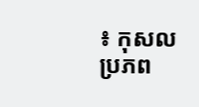៖ កុសល
ប្រភព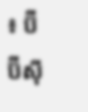៖ ប៊ីប៊ីស៊ី